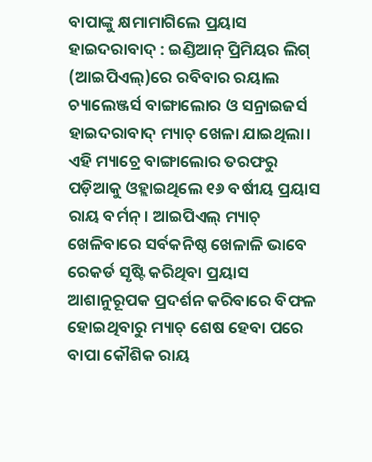ବାପାଙ୍କୁ କ୍ଷମାମାଗିଲେ ପ୍ରୟାସ
ହାଇଦରାବାଦ୍ : ଇଣ୍ଡିଆନ୍ ପ୍ରିମିୟର ଲିଗ୍ (ଆଇପିଏଲ୍)ରେ ରବିବାର ରୟାଲ ଚ୍ୟାଲେଞ୍ଜର୍ସ ବାଙ୍ଗାଲୋର ଓ ସନ୍ରାଇଜର୍ସ ହାଇଦରାବାଦ୍ ମ୍ୟାଚ୍ ଖେଳା ଯାଇଥିଲା। ଏହି ମ୍ୟାଚ୍ରେ ବାଙ୍ଗାଲୋର ତରଫରୁ ପଡ଼ିଆକୁ ଓହ୍ଲାଇଥିଲେ ୧୬ ବର୍ଷୀୟ ପ୍ରୟାସ ରାୟ ବର୍ମନ୍। ଆଇପିଏଲ୍ ମ୍ୟାଚ୍ ଖେଳିବାରେ ସର୍ବକନିଷ୍ଠ ଖେଳାଳି ଭାବେ ରେକର୍ଡ ସୃଷ୍ଟି କରିଥିବା ପ୍ରୟାସ ଆଶାନୁରୂପକ ପ୍ରଦର୍ଶନ କରିବାରେ ବିଫଳ ହୋଇଥିବାରୁ ମ୍ୟାଚ୍ ଶେଷ ହେବା ପରେ ବାପା କୌଶିକ ରାୟ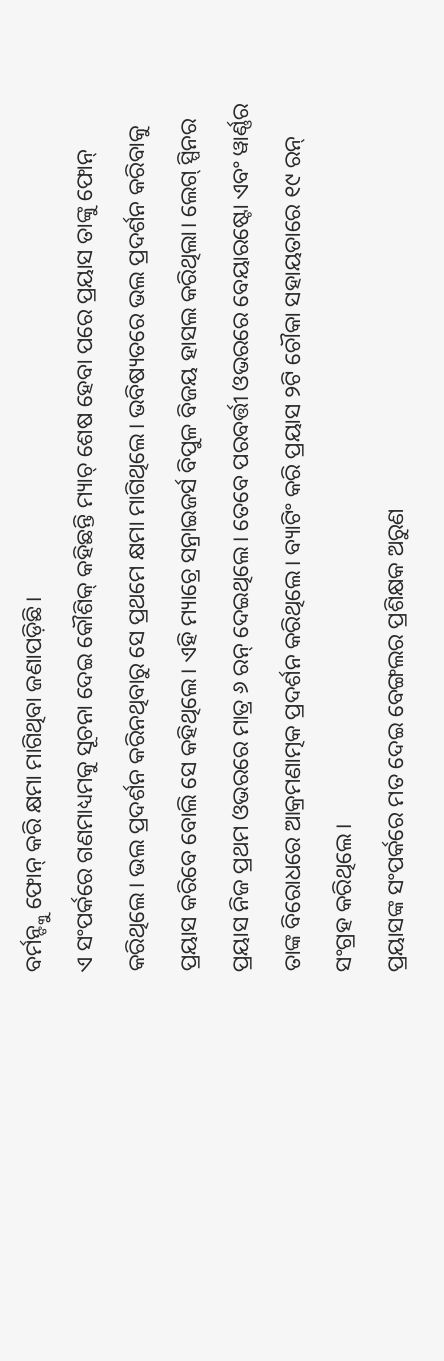ବର୍ମନ୍ଙ୍କୁ ଫୋନ୍ କରି କ୍ଷମା ମାଗିଥିବା ଜଣାପଡ଼ିଛି।
ଏ ସଂପର୍କରେ ଗଣମାଧ୍ୟମକୁ ସୂଚନା ଦେଇ କୌଶିକ୍ କହିଛନ୍ତି ମ୍ୟାଚ୍ ଶେଷ ହେବା ପରେ ପ୍ରୟାସ ତାଙ୍କୁ ଫୋନ୍ କରିଥିଲେ। ଭଲ ପ୍ରଦର୍ଶନ କରିନଥିବାରୁ ସେ ପ୍ରଥମେ କ୍ଷମା ମାଗିଥିଲେ। ଭବିଷ୍ୟତରେ ଭଲ ପ୍ରଦର୍ଶନ କରିବାକୁ ପ୍ରୟାସ କରିବେ ବୋଲି ସେ କହିଥିଲେ। ଏହି ମ୍ୟାଚ୍ରେ ସନ୍ରାଇଜର୍ସ ବିପୁଳ ବିଜୟ ହାସଲ କରିଥିଲା। ଲେଗ୍ ସ୍ପିନର ପ୍ରୟାସ ନିଜ ପ୍ରଥମ ଓଭରରେ ମାତ୍ର ୬ ରନ୍ ଦେଇଥିଲେ। ତେବେ ପରବର୍ତ୍ତୀ ଓଭରରେ ବେୟାରଷ୍ଟୋ ଏବଂ ୱାର୍ଣ୍ଣର ତାଙ୍କ ବିରୋଧରେ ଆକ୍ରମଣାତ୍ମକ ପ୍ରଦର୍ଶନ କରିଥିଲେ। ବ୍ୟାଟିଂ କରି ପ୍ରୟାସ ୨ଟି ଚୌକା ସହାୟତାରେ ୧୯ ରନ୍ ସଂଗ୍ରହ କରିଥିଲେ।
ପ୍ରୟାସଙ୍କ ସଂପର୍କରେ ମତ ଦେଇ ବେଙ୍ଗଲର ପ୍ରଶିକ୍ଷକ ଅରୁଣ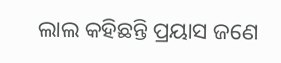ଲାଲ କହିଛନ୍ତି ପ୍ରୟାସ ଜଣେ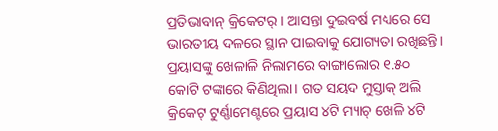ପ୍ରତିଭାବାନ୍ କ୍ରିକେଟର୍। ଆସନ୍ତା ଦୁଇବର୍ଷ ମଧ୍ୟରେ ସେ ଭାରତୀୟ ଦଳରେ ସ୍ଥାନ ପାଇବାକୁ ଯୋଗ୍ୟତା ରଖିଛନ୍ତି। ପ୍ରୟାସଙ୍କୁ ଖେଳାଳି ନିଲାମରେ ବାଙ୍ଗାଲୋର ୧.୫୦ କୋଟି ଟଙ୍କାରେ କିଣିଥିଲା। ଗତ ସୟଦ ମୁସ୍ତାକ୍ ଅଲି କ୍ରିକେଟ୍ ଟୁର୍ଣ୍ଣାମେଣ୍ଟରେ ପ୍ରୟାସ ୪ଟି ମ୍ୟାଚ୍ ଖେଳି ୪ଟି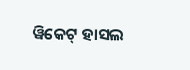ୱିକେଟ୍ ହାସଲ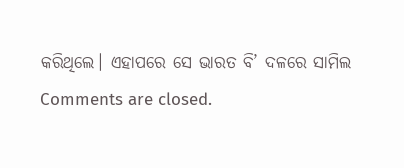କରିଥିଲେ। ଏହାପରେ ସେ ଭାରତ ବି’ ଦଳରେ ସାମିଲ
Comments are closed.